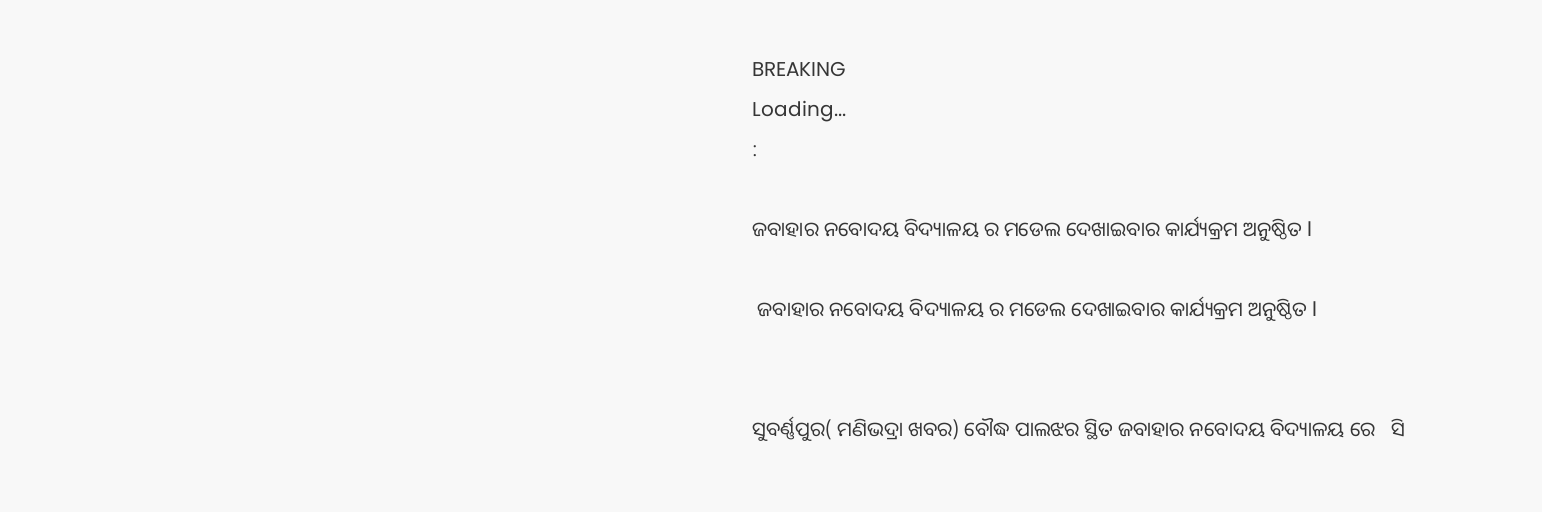BREAKING
Loading...
:

ଜବାହାର ନବୋଦୟ ବିଦ୍ୟାଳୟ ର ମଡେଲ ଦେଖାଇବାର କାର୍ଯ୍ୟକ୍ରମ ଅନୁଷ୍ଠିତ l

 ଜବାହାର ନବୋଦୟ ବିଦ୍ୟାଳୟ ର ମଡେଲ ଦେଖାଇବାର କାର୍ଯ୍ୟକ୍ରମ ଅନୁଷ୍ଠିତ l


ସୁବର୍ଣ୍ଣପୁର( ମଣିଭଦ୍ରା ଖବର) ବୌଦ୍ଧ ପାଲଝର ସ୍ଥିତ ଜବାହାର ନବୋଦୟ ବିଦ୍ୟାଳୟ ରେ   ସି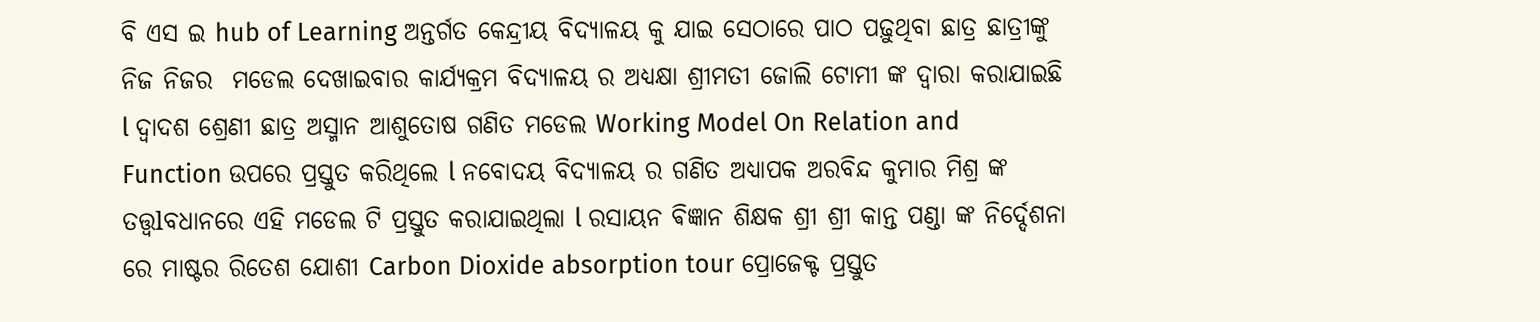ବି ଏସ ଇ hub of Learning ଅନ୍ତର୍ଗତ କେନ୍ଦ୍ରୀୟ ବିଦ୍ୟାଳୟ କୁ ଯାଇ ସେଠାରେ ପାଠ ପଢ଼ୁଥିବା ଛାତ୍ର ଛାତ୍ରୀଙ୍କୁ ନିଜ ନିଜର  ମଡେଲ ଦେଖାଇବାର କାର୍ଯ୍ୟକ୍ରମ ବିଦ୍ୟାଳୟ ର ଅଧ୍ୟକ୍ଷା ଶ୍ରୀମତୀ ଜୋଲି ଟୋମୀ ଙ୍କ ଦ୍ୱାରା କରାଯାଇଛି l ଦ୍ୱାଦଶ ଶ୍ରେଣୀ ଛାତ୍ର ଅସ୍ମାନ ଆଶୁତୋଷ ଗଣିତ ମଡେଲ Working Model On Relation and Function ଉପରେ ପ୍ରସ୍ତୁତ କରିଥିଲେ l ନବୋଦୟ ବିଦ୍ୟାଳୟ ର ଗଣିତ ଅଧ୍ୟାପକ ଅରବିନ୍ଦ କୁମାର ମିଶ୍ର ଙ୍କ ତତ୍ତ୍ୱlବଧାନରେ ଏହି ମଡେଲ ଟି ପ୍ରସ୍ତୁତ କରାଯାଇଥିଲା l ରସାୟନ ଵିଜ୍ଞାନ ଶିକ୍ଷକ ଶ୍ରୀ ଶ୍ରୀ କାନ୍ତ ପଣ୍ଡା ଙ୍କ ନିର୍ଦ୍ଦେଶନା ରେ ମାଷ୍ଟର ରିତେଶ ଯୋଶୀ Carbon Dioxide absorption tour ପ୍ରୋଜେକ୍ଟ ପ୍ରସ୍ତୁତ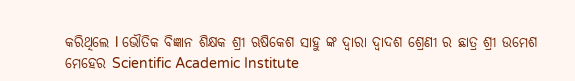କରିଥିଲେ l ଭୌତିକ ବିଜ୍ଞାନ ଶିକ୍ଷକ ଶ୍ରୀ ଋଷିକେଶ ସାହୁ ଙ୍କ ଦ୍ୱାରା ଦ୍ୱାଦଶ ଶ୍ରେଣୀ ର ଛାତ୍ର ଶ୍ରୀ ଉମେଶ ମେହେର Scientific Academic Institute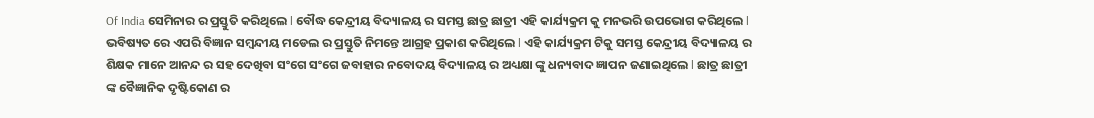Of India ସେମିନାର ର ପ୍ରସ୍ତୁତି କରିଥିଲେ l ବୌଦ୍ଧ କେନ୍ଦ୍ରୀୟ ବିଦ୍ୟାଳୟ ର ସମସ୍ତ ଛାତ୍ର ଛାତ୍ରୀ ଏହି କାର୍ଯ୍ୟକ୍ରମ କୁ ମନଭରି ଉପଭୋଗ କରିଥିଲେ l ଭବିଷ୍ୟତ ରେ ଏପରି ବିଜ୍ଞାନ ସମ୍ବନ୍ଦୀୟ ମଡେଲ ର ପ୍ରସ୍ତୁତି ନିମନ୍ତେ ଆଗ୍ରହ ପ୍ରକାଶ କରିଥିଲେ l ଏହି କାର୍ଯ୍ୟକ୍ରମ ଟିକୁ ସମସ୍ତ କେନ୍ଦ୍ରୀୟ ବିଦ୍ୟାଳୟ ର ଶିକ୍ଷକ ମାନେ ଆନନ୍ଦ ର ସହ ଦେଖିବା ସଂଗେ ସଂଗେ ଜବାହାର ନବୋଦୟ ବିଦ୍ୟାଳୟ ର ଅଧ୍ୟକ୍ଷା ଙ୍କୁ ଧନ୍ୟବାଦ ଜ୍ଞାପନ ଜଣାଇଥିଲେ l ଛାତ୍ର ଛାତ୍ରୀ ଙ୍କ ବୈଜ୍ଞାନିକ ଦୃଷ୍ଟିକୋଣ ର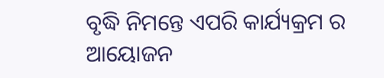ବୃଦ୍ଧି ନିମନ୍ତେ ଏପରି କାର୍ଯ୍ୟକ୍ରମ ର ଆୟୋଜନ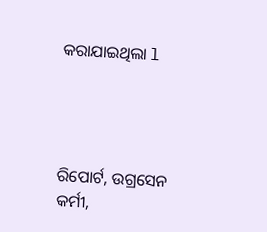କରାଯାଇଥିଲା l




ରିପୋର୍ଟ, ଉଗ୍ରସେନ କର୍ମୀ,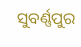ସୁବର୍ଣ୍ଣପୁର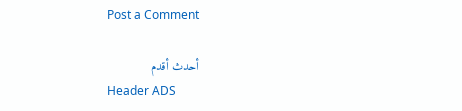Post a Comment

أحدث أقدم
Header ADS